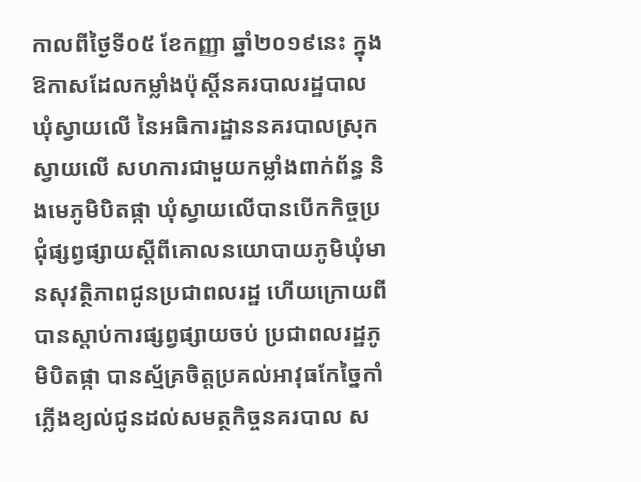កាលពីថ្ងៃទី០៥ ខែកញ្ញា ឆ្នាំ២០១៩នេះ ក្នុងឱកាសដែលកម្លាំងប៉ុស្តិ៍នគរបាលរដ្ឋបាលឃុំស្វាយលើ នៃអធិការដ្ឋាននគរបាលស្រុកស្វាយលើ សហការជាមួយកម្លាំងពាក់ព័ន្ធ និងមេភូមិបិតផ្កា ឃុំស្វាយលើបានបើកកិច្ចប្រជុំផ្សព្វផ្សាយស្តីពីគោលនយោបាយភូមិឃុំមានសុវត្ថិភាពជូនប្រជាពលរដ្ឋ ហើយក្រោយពីបានស្តាប់ការផ្សព្វផ្សាយចប់ ប្រជាពលរដ្ឋភូមិបិតផ្កា បានស្ម័គ្រចិត្តប្រគល់អាវុធកែច្នៃកាំភ្លេីងខ្យល់ជូនដល់សមត្ថកិច្ចនគរបាល ស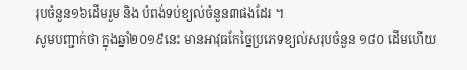រុបចំនួន១៦ដើមរួម និង បំពង់ទប់ខ្យល់ចំនួន៣ផងដែរ ។
សូមបញ្ជាក់ថា ក្នុងឆ្នាំ២០១៩នេះ មានអាវុធកែច្នៃប្រភេទខ្យល់សរុបចំនួន ១៨០ ដើមហើយ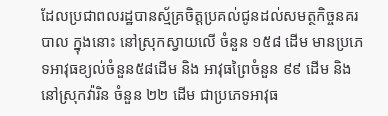ដែលប្រជាពលរដ្ឋបានស្ម័គ្រចិត្តប្រគល់ជូនដល់សមត្ថកិច្ចនគរបាល ក្នុងនោះ នៅស្រុកស្វាយលើ ចំនួន ១៥៨ ដើម មានប្រភេទអាវុធខ្យល់ចំនួន៥៨ដើម និង អាវុធព្រៃចំនួន ៩៩ ដើម និង នៅស្រុកវ៉ារិន ចំនួន ២២ ដើម ជាប្រភេទអាវុធ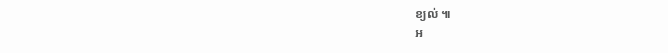ខ្យល់ ៕
អ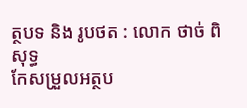ត្ថបទ និង រូបថត : លោក ថាច់ ពិសុទ្ធ
កែសម្រួលអត្ថប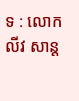ទ : លោក លីវ សាន្ត